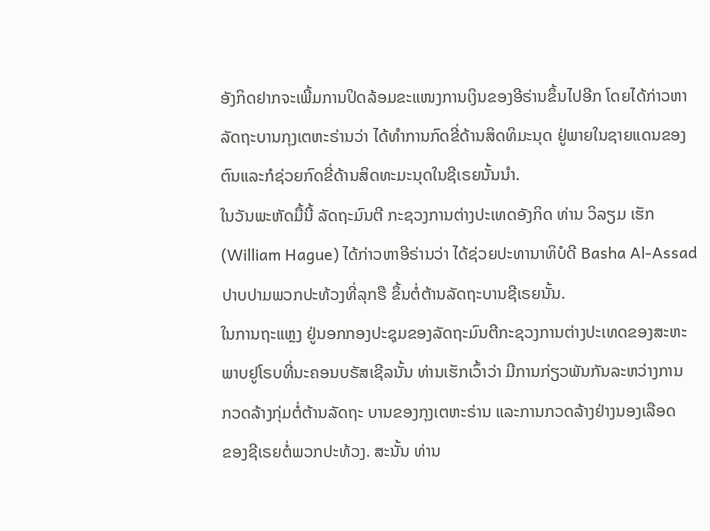ອັງກິດຢາກຈະເພີ້ມການປິດລ້ອມຂະແໜງການເງິນຂອງອີຣ່ານຂຶ້ນໄປອີກ ໂດຍໄດ້ກ່າວຫາ
ລັດຖະບານກຸງເຕຫະຣ່ານວ່າ ໄດ້ທໍາການກົດຂີ່ດ້ານສິດທິມະນຸດ ຢູ່ພາຍໃນຊາຍແດນຂອງ
ຕົນແລະກໍຊ່ວຍກົດຂີ່ດ້ານສິດທະມະນຸດໃນຊີເຣຍນັ້ນນໍາ.
ໃນວັນພະຫັດມື້ນີ້ ລັດຖະມົນຕີ ກະຊວງການຕ່າງປະເທດອັງກິດ ທ່ານ ວິລຽມ ເຮັກ
(William Hague) ໄດ້ກ່າວຫາອີຣ່ານວ່າ ໄດ້ຊ່ວຍປະທານາທິບໍດີ Basha Al-Assad
ປາບປາມພວກປະທ້ວງທີ່ລຸກຮື ຂຶ້ນຕໍ່ຕ້ານລັດຖະບານຊີເຣຍນັ້ນ.
ໃນການຖະແຫຼງ ຢູ່ນອກກອງປະຊຸມຂອງລັດຖະມົນຕີກະຊວງການຕ່າງປະເທດຂອງສະຫະ
ພາບຢູໂຣບທີ່ນະຄອນບຣັສເຊີລນັ້ນ ທ່ານເຮັກເວົ້າວ່າ ມີການກ່ຽວພັນກັນລະຫວ່າງການ
ກວດລ້າງກຸ່ມຕໍ່ຕ້ານລັດຖະ ບານຂອງກຸງເຕຫະຣ່ານ ແລະການກວດລ້າງຢ່າງນອງເລືອດ
ຂອງຊີເຣຍຕໍ່ພວກປະທ້ວງ. ສະນັ້ນ ທ່ານ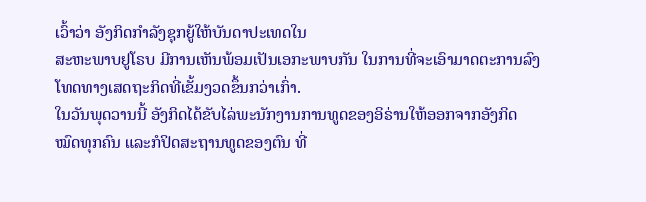ເວົ້າວ່າ ອັງກິດກໍາລັງຊຸກຍູ້ໃຫ້ບັນດາປະເທດໃນ
ສະຫະພາບຢູໂຣບ ມີການເຫັນພ້ອມເປັນເອກະພາບກັນ ໃນການທີ່ຈະເອົາມາດຕະການລົງ
ໂທດທາງເສດຖະກິດທີ່ເຂັ້ມງວດຂຶ້ນກວ່າເກົ່າ.
ໃນວັນພຸດວານນີ້ ອັງກິດໄດ້ຂັບໄລ່ພະນັກງານການທູດຂອງອິຣ່ານໃຫ້ອອກຈາກອັງກິດ
ໝົດທຸກຄົນ ແລະກໍປິດສະຖານທູດຂອງຕົນ ທີ່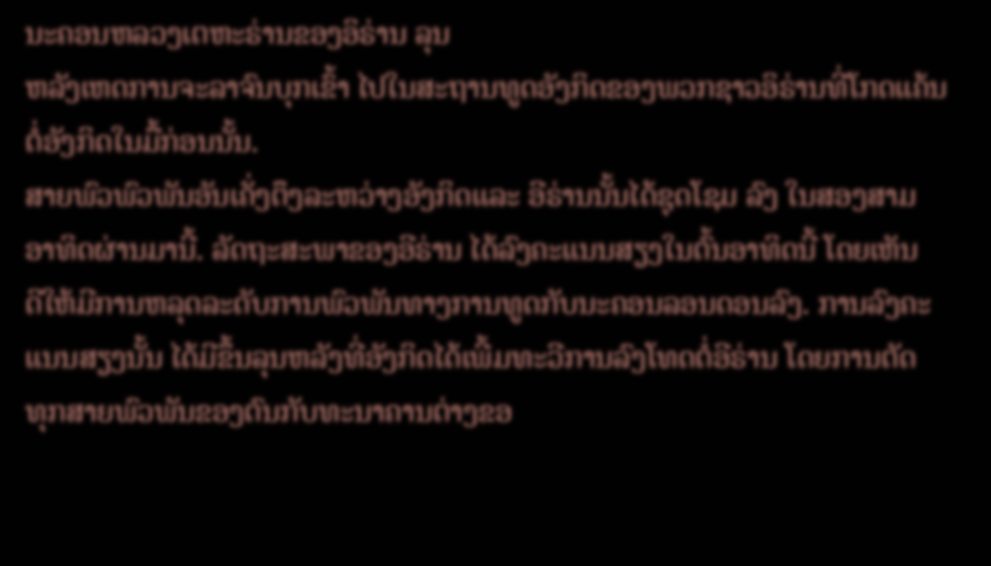ນະຄອນຫລວງເຕຫະຣ່ານຂອງອິຣ່ານ ລຸນ
ຫລັງເຫດການຈະລາຈົນບຸກເຂົ້າ ໄປໃນສະຖານທູດອັງກິດຂອງພວກຊາວອິຣ່ານທີ່ໂກດແຄ້ນ
ຕໍ່ອັງກິດໃນມື້ກ່ອນນັ້ນ.
ສາຍພົວພົວພັນອັນເຄັ່ງຕຶງລະຫວ່າງອັງກິດແລະ ອີຣ່ານນັ້ນໄດ້ຊຸດໂຊມ ລົງ ໃນສອງສາມ
ອາທິດຜ່ານມານີ້. ລັດຖະສະພາຂອງອີຣ່ານ ໄດ້ລົງຄະແນນສຽງໃນຕົ້ນອາທິດນີ້ ໂດຍເຫັນ
ດີໃຫ້ມີການຫລຸດລະດັບການພົວພັນທາງການທູດກັບນະຄອນລອນດອນລົງ. ການລົງຄະ
ແນນສຽງນັ້ນ ໄດ້ມີຂຶ້ນລຸນຫລັງທີ່ອັງກິດໄດ້ເພີ້ມທະວີການລົງໂທດຕໍ່ອີຣ່ານ ໂດຍການຕັດ
ທຸກສາຍພົວພັນຂອງຕົນກັບທະນາຄານຕ່າງຂອ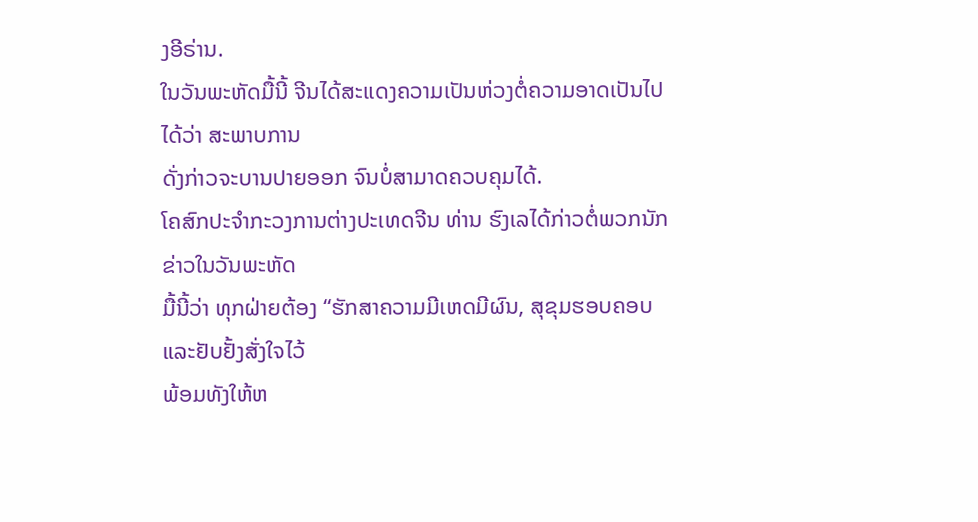ງອີຣ່ານ.
ໃນວັນພະຫັດມື້ນີ້ ຈີນໄດ້ສະແດງຄວາມເປັນຫ່ວງຕໍ່ຄວາມອາດເປັນໄປໄດ້ວ່າ ສະພາບການ
ດັ່ງກ່າວຈະບານປາຍອອກ ຈົນບໍ່ສາມາດຄວບຄຸມໄດ້.
ໂຄສົກປະຈໍາກະວງການຕ່າງປະເທດຈີນ ທ່ານ ຮົງເລໄດ້ກ່າວຕໍ່ພວກນັກຂ່າວໃນວັນພະຫັດ
ມື້ນີ້ວ່າ ທຸກຝ່າຍຕ້ອງ “ຮັກສາຄວາມມີເຫດມີຜົນ, ສຸຂຸມຮອບຄອບ ແລະຢັບຢັ້ງສັ່ງໃຈໄວ້
ພ້ອມທັງໃຫ້ຫ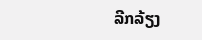ລີກລ້ຽງ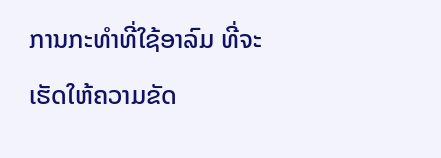ການກະທໍາທີ່ໃຊ້ອາລົມ ທີ່ຈະເຮັດໃຫ້ຄວາມຂັດ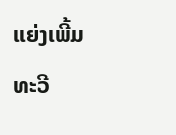ແຍ່ງເພີ້ມທະວີ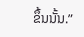ຂຶ້ນນັ້ນ.”